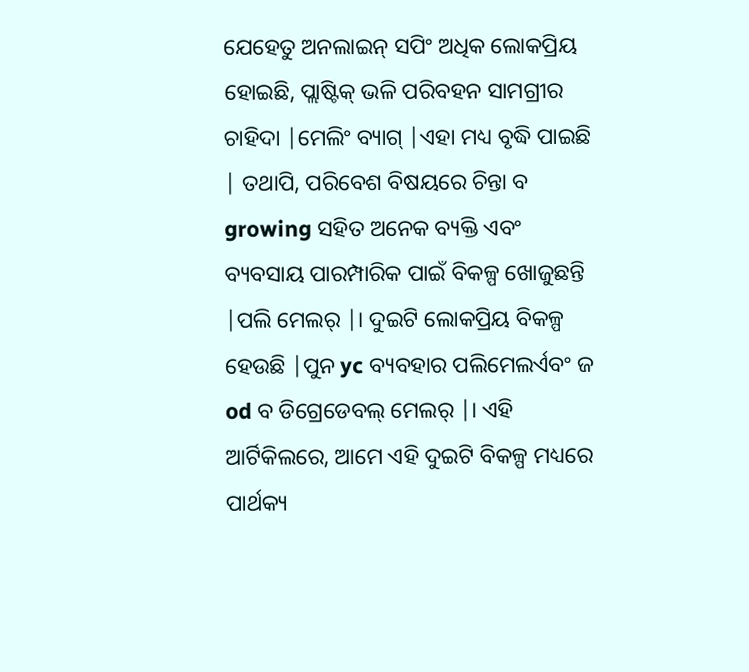ଯେହେତୁ ଅନଲାଇନ୍ ସପିଂ ଅଧିକ ଲୋକପ୍ରିୟ ହୋଇଛି, ପ୍ଲାଷ୍ଟିକ୍ ଭଳି ପରିବହନ ସାମଗ୍ରୀର ଚାହିଦା |ମେଲିଂ ବ୍ୟାଗ୍ |ଏହା ମଧ୍ୟ ବୃଦ୍ଧି ପାଇଛି | ତଥାପି, ପରିବେଶ ବିଷୟରେ ଚିନ୍ତା ବ growing ସହିତ ଅନେକ ବ୍ୟକ୍ତି ଏବଂ ବ୍ୟବସାୟ ପାରମ୍ପାରିକ ପାଇଁ ବିକଳ୍ପ ଖୋଜୁଛନ୍ତି |ପଲି ମେଲର୍ |। ଦୁଇଟି ଲୋକପ୍ରିୟ ବିକଳ୍ପ ହେଉଛି |ପୁନ yc ବ୍ୟବହାର ପଲିମେଲର୍ଏବଂ ଜ od ବ ଡିଗ୍ରେଡେବଲ୍ ମେଲର୍ |। ଏହି ଆର୍ଟିକିଲରେ, ଆମେ ଏହି ଦୁଇଟି ବିକଳ୍ପ ମଧ୍ୟରେ ପାର୍ଥକ୍ୟ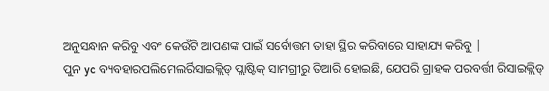ଅନୁସନ୍ଧାନ କରିବୁ ଏବଂ କେଉଁଟି ଆପଣଙ୍କ ପାଇଁ ସର୍ବୋତ୍ତମ ତାହା ସ୍ଥିର କରିବାରେ ସାହାଯ୍ୟ କରିବୁ |
ପୁନ yc ବ୍ୟବହାରପଲିମେଲର୍ରିସାଇକ୍ଲିଡ୍ ପ୍ଲାଷ୍ଟିକ୍ ସାମଗ୍ରୀରୁ ତିଆରି ହୋଇଛି, ଯେପରି ଗ୍ରାହକ ପରବର୍ତ୍ତୀ ରିସାଇକ୍ଲିଡ୍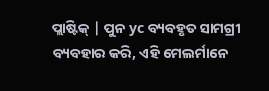ପ୍ଲାଷ୍ଟିକ୍ | ପୁନ yc ବ୍ୟବହୃତ ସାମଗ୍ରୀ ବ୍ୟବହାର କରି, ଏହି ମେଲର୍ମାନେ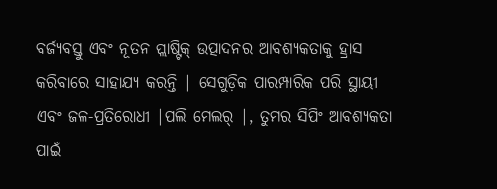ବର୍ଜ୍ୟବସ୍ତୁ ଏବଂ ନୂତନ ପ୍ଲାଷ୍ଟିକ୍ ଉତ୍ପାଦନର ଆବଶ୍ୟକତାକୁ ହ୍ରାସ କରିବାରେ ସାହାଯ୍ୟ କରନ୍ତି | ସେଗୁଡ଼ିକ ପାରମ୍ପାରିକ ପରି ସ୍ଥାୟୀ ଏବଂ ଜଳ-ପ୍ରତିରୋଧୀ |ପଲି ମେଲର୍ |, ତୁମର ସିପିଂ ଆବଶ୍ୟକତା ପାଇଁ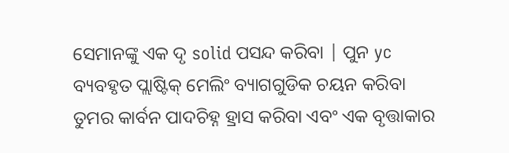ସେମାନଙ୍କୁ ଏକ ଦୃ solid ପସନ୍ଦ କରିବା | ପୁନ yc ବ୍ୟବହୃତ ପ୍ଲାଷ୍ଟିକ୍ ମେଲିଂ ବ୍ୟାଗଗୁଡିକ ଚୟନ କରିବା ତୁମର କାର୍ବନ ପାଦଚିହ୍ନ ହ୍ରାସ କରିବା ଏବଂ ଏକ ବୃତ୍ତାକାର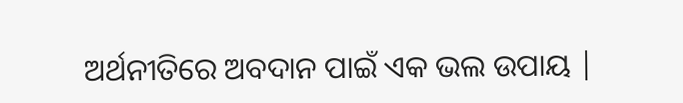ଅର୍ଥନୀତିରେ ଅବଦାନ ପାଇଁ ଏକ ଭଲ ଉପାୟ |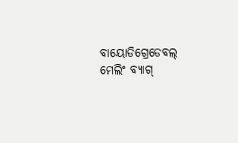ବାୟୋଡିଗ୍ରେଡେବଲ୍ ମେଲିଂ ବ୍ୟାଗ୍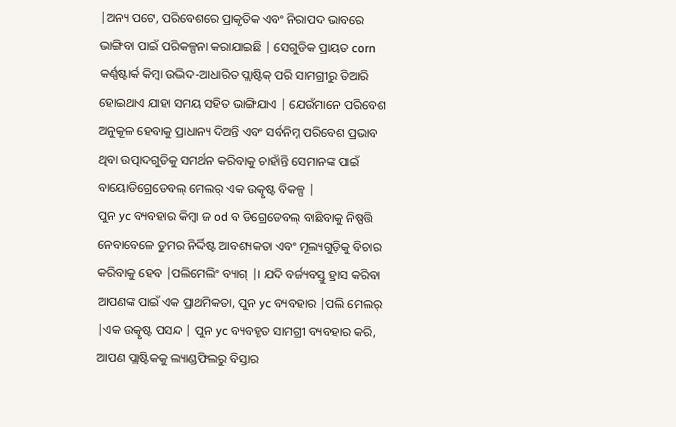|ଅନ୍ୟ ପଟେ, ପରିବେଶରେ ପ୍ରାକୃତିକ ଏବଂ ନିରାପଦ ଭାବରେ ଭାଙ୍ଗିବା ପାଇଁ ପରିକଳ୍ପନା କରାଯାଇଛି | ସେଗୁଡିକ ପ୍ରାୟତ corn କର୍ଣ୍ଣଷ୍ଟାର୍କ କିମ୍ବା ଉଦ୍ଭିଦ-ଆଧାରିତ ପ୍ଲାଷ୍ଟିକ୍ ପରି ସାମଗ୍ରୀରୁ ତିଆରି ହୋଇଥାଏ ଯାହା ସମୟ ସହିତ ଭାଙ୍ଗିଯାଏ | ଯେଉଁମାନେ ପରିବେଶ ଅନୁକୂଳ ହେବାକୁ ପ୍ରାଧାନ୍ୟ ଦିଅନ୍ତି ଏବଂ ସର୍ବନିମ୍ନ ପରିବେଶ ପ୍ରଭାବ ଥିବା ଉତ୍ପାଦଗୁଡିକୁ ସମର୍ଥନ କରିବାକୁ ଚାହାଁନ୍ତି ସେମାନଙ୍କ ପାଇଁ ବାୟୋଡିଗ୍ରେଡେବଲ୍ ମେଲର୍ ଏକ ଉତ୍କୃଷ୍ଟ ବିକଳ୍ପ |
ପୁନ yc ବ୍ୟବହାର କିମ୍ବା ଜ od ବ ଡିଗ୍ରେଡେବଲ୍ ବାଛିବାକୁ ନିଷ୍ପତ୍ତି ନେବାବେଳେ ତୁମର ନିର୍ଦ୍ଦିଷ୍ଟ ଆବଶ୍ୟକତା ଏବଂ ମୂଲ୍ୟଗୁଡ଼ିକୁ ବିଚାର କରିବାକୁ ହେବ |ପଲିମେଲିଂ ବ୍ୟାଗ୍ |। ଯଦି ବର୍ଜ୍ୟବସ୍ତୁ ହ୍ରାସ କରିବା ଆପଣଙ୍କ ପାଇଁ ଏକ ପ୍ରାଥମିକତା, ପୁନ yc ବ୍ୟବହାର |ପଲି ମେଲର୍ |ଏକ ଉତ୍କୃଷ୍ଟ ପସନ୍ଦ | ପୁନ yc ବ୍ୟବହୃତ ସାମଗ୍ରୀ ବ୍ୟବହାର କରି, ଆପଣ ପ୍ଲାଷ୍ଟିକକୁ ଲ୍ୟାଣ୍ଡଫିଲରୁ ବିସ୍ତାର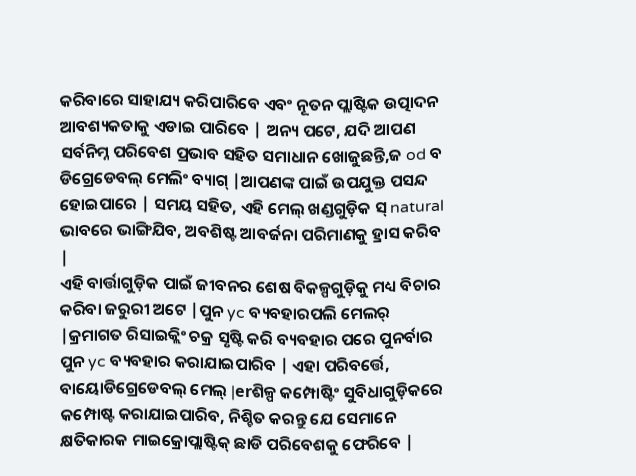କରିବାରେ ସାହାଯ୍ୟ କରିପାରିବେ ଏବଂ ନୂତନ ପ୍ଲାଷ୍ଟିକ ଉତ୍ପାଦନ ଆବଶ୍ୟକତାକୁ ଏଡାଇ ପାରିବେ | ଅନ୍ୟ ପଟେ, ଯଦି ଆପଣ ସର୍ବନିମ୍ନ ପରିବେଶ ପ୍ରଭାବ ସହିତ ସମାଧାନ ଖୋଜୁଛନ୍ତି,ଜ od ବ ଡିଗ୍ରେଡେବଲ୍ ମେଲିଂ ବ୍ୟାଗ୍ |ଆପଣଙ୍କ ପାଇଁ ଉପଯୁକ୍ତ ପସନ୍ଦ ହୋଇପାରେ | ସମୟ ସହିତ, ଏହି ମେଲ୍ ଖଣ୍ଡଗୁଡ଼ିକ ସ୍ natural ଭାବରେ ଭାଙ୍ଗିଯିବ, ଅବଶିଷ୍ଟ ଆବର୍ଜନା ପରିମାଣକୁ ହ୍ରାସ କରିବ |
ଏହି ବାର୍ତ୍ତାଗୁଡ଼ିକ ପାଇଁ ଜୀବନର ଶେଷ ବିକଳ୍ପଗୁଡ଼ିକୁ ମଧ୍ୟ ବିଚାର କରିବା ଜରୁରୀ ଅଟେ |ପୁନ yc ବ୍ୟବହାରପଲି ମେଲର୍ |କ୍ରମାଗତ ରିସାଇକ୍ଲିଂ ଚକ୍ର ସୃଷ୍ଟି କରି ବ୍ୟବହାର ପରେ ପୁନର୍ବାର ପୁନ yc ବ୍ୟବହାର କରାଯାଇପାରିବ | ଏହା ପରିବର୍ତ୍ତେ, ବାୟୋଡିଗ୍ରେଡେବଲ୍ ମେଲ୍ |erଶିଳ୍ପ କମ୍ପୋଷ୍ଟିଂ ସୁବିଧାଗୁଡ଼ିକରେ କମ୍ପୋଷ୍ଟ କରାଯାଇପାରିବ, ନିଶ୍ଚିତ କରନ୍ତୁ ଯେ ସେମାନେ କ୍ଷତିକାରକ ମାଇକ୍ରୋପ୍ଲାଷ୍ଟିକ୍ ଛାଡି ପରିବେଶକୁ ଫେରିବେ |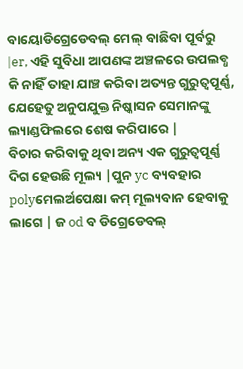ବାୟୋଡିଗ୍ରେଡେବଲ୍ ମେଲ୍ ବାଛିବା ପୂର୍ବରୁ |er, ଏହି ସୁବିଧା ଆପଣଙ୍କ ଅଞ୍ଚଳରେ ଉପଲବ୍ଧ କି ନାହିଁ ତାହା ଯାଞ୍ଚ କରିବା ଅତ୍ୟନ୍ତ ଗୁରୁତ୍ୱପୂର୍ଣ୍ଣ, ଯେହେତୁ ଅନୁପଯୁକ୍ତ ନିଷ୍କାସନ ସେମାନଙ୍କୁ ଲ୍ୟାଣ୍ଡଫିଲରେ ଶେଷ କରିପାରେ |
ବିଚାର କରିବାକୁ ଥିବା ଅନ୍ୟ ଏକ ଗୁରୁତ୍ୱପୂର୍ଣ୍ଣ ଦିଗ ହେଉଛି ମୂଲ୍ୟ |ପୁନ yc ବ୍ୟବହାର polyମେଲର୍ଅପେକ୍ଷା କମ୍ ମୂଲ୍ୟବାନ ହେବାକୁ ଲାଗେ | ଜ od ବ ଡିଗ୍ରେଡେବଲ୍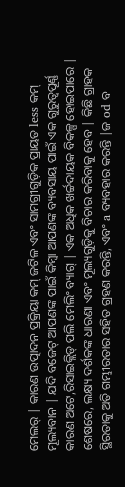ମେଲର୍ | କାରଣ ଉତ୍ପାଦନ ପ୍ରକ୍ରିୟା କମ୍ ଜଟିଳ ଏବଂ ସାମଗ୍ରୀଗୁଡ଼ିକ ପ୍ରାୟତ less କମ୍ ମୂଲ୍ୟବାନ | ଯଦି ବଜେଟ୍ ଆପଣଙ୍କ ପାଇଁ କିମ୍ବା ଆପଣଙ୍କ ବ୍ୟବସାୟ ପାଇଁ ଏକ ଗୁରୁତ୍ୱପୂର୍ଣ୍ଣ କାରଣ ଅଟେ,ରିସାଇକ୍ଲିଡ୍ ପଲି ମେଲିଂ ବ୍ୟାଗ୍ | ଏକ ଅଧିକ ଖର୍ଚ୍ଚଦାୟକ ବିକଳ୍ପ ହୋଇପାରେ |
ଶେଷରେ, ଲକ୍ଷ୍ୟ ଦର୍ଶକଙ୍କ ଧାରଣା ଏବଂ ମୂଲ୍ୟଗୁଡ଼ିକୁ ବିଚାର କରିବାକୁ ହେବ | କିଛି ଗ୍ରାହକ ସ୍ଥିରତାକୁ ଅତି ଗମ୍ଭୀରତାର ସହିତ ଗ୍ରହଣ କରନ୍ତି, ଏବଂ a ବ୍ୟବହାର କରନ୍ତି |ଜ od ବ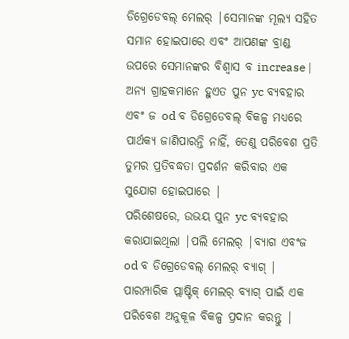ଡିଗ୍ରେଡେବଲ୍ ମେଲର୍ |ସେମାନଙ୍କ ମୂଲ୍ୟ ସହିତ ସମାନ ହୋଇପାରେ ଏବଂ ଆପଣଙ୍କ ବ୍ରାଣ୍ଡ ଉପରେ ସେମାନଙ୍କର ବିଶ୍ୱାସ ବ increase | ଅନ୍ୟ ଗ୍ରାହକମାନେ ହୁଏତ ପୁନ yc ବ୍ୟବହାର ଏବଂ ଜ od ବ ଡିଗ୍ରେଡେବଲ୍ ବିକଳ୍ପ ମଧ୍ୟରେ ପାର୍ଥକ୍ୟ ଜାଣିପାରନ୍ତି ନାହିଁ, ତେଣୁ ପରିବେଶ ପ୍ରତି ତୁମର ପ୍ରତିବଦ୍ଧତା ପ୍ରଦର୍ଶନ କରିବାର ଏକ ସୁଯୋଗ ହୋଇପାରେ |
ପରିଶେଷରେ, ଉଭୟ ପୁନ yc ବ୍ୟବହାର କରାଯାଇଥିଲା |ପଲି ମେଲର୍ |ବ୍ୟାଗ ଏବଂଜ od ବ ଡିଗ୍ରେଡେବଲ୍ ମେଲର୍ ବ୍ୟାଗ୍ | ପାରମ୍ପାରିକ ପ୍ଲାଷ୍ଟିକ୍ ମେଲର୍ ବ୍ୟାଗ୍ ପାଇଁ ଏକ ପରିବେଶ ଅନୁକୂଳ ବିକଳ୍ପ ପ୍ରଦାନ କରନ୍ତୁ |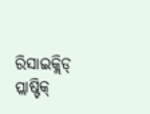ରିସାଇକ୍ଲିଡ୍ ପ୍ଲାଷ୍ଟିକ୍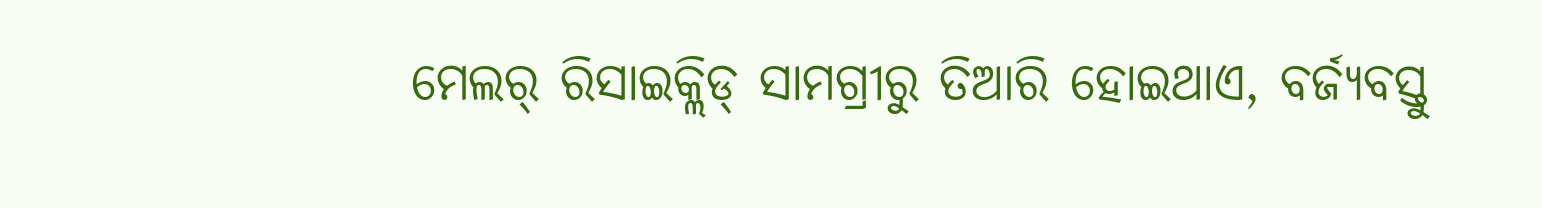ମେଲର୍ ରିସାଇକ୍ଲିଡ୍ ସାମଗ୍ରୀରୁ ତିଆରି ହୋଇଥାଏ, ବର୍ଜ୍ୟବସ୍ତୁ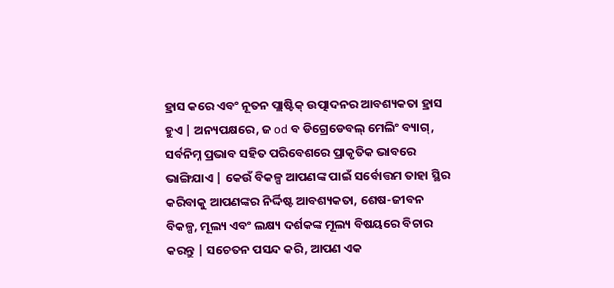ହ୍ରାସ କରେ ଏବଂ ନୂତନ ପ୍ଲାଷ୍ଟିକ୍ ଉତ୍ପାଦନର ଆବଶ୍ୟକତା ହ୍ରାସ ହୁଏ | ଅନ୍ୟପକ୍ଷରେ, ଜ od ବ ଡିଗ୍ରେଡେବଲ୍ ମେଲିଂ ବ୍ୟାଗ୍, ସର୍ବନିମ୍ନ ପ୍ରଭାବ ସହିତ ପରିବେଶରେ ପ୍ରାକୃତିକ ଭାବରେ ଭାଙ୍ଗିଯାଏ | କେଉଁ ବିକଳ୍ପ ଆପଣଙ୍କ ପାଇଁ ସର୍ବୋତ୍ତମ ତାହା ସ୍ଥିର କରିବାକୁ ଆପଣଙ୍କର ନିର୍ଦ୍ଦିଷ୍ଟ ଆବଶ୍ୟକତା, ଶେଷ-ଜୀବନ ବିକଳ୍ପ, ମୂଲ୍ୟ ଏବଂ ଲକ୍ଷ୍ୟ ଦର୍ଶକଙ୍କ ମୂଲ୍ୟ ବିଷୟରେ ବିଚାର କରନ୍ତୁ | ସଚେତନ ପସନ୍ଦ କରି, ଆପଣ ଏକ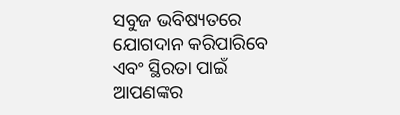ସବୁଜ ଭବିଷ୍ୟତରେ ଯୋଗଦାନ କରିପାରିବେ ଏବଂ ସ୍ଥିରତା ପାଇଁ ଆପଣଙ୍କର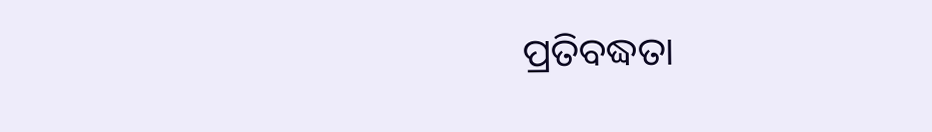ପ୍ରତିବଦ୍ଧତା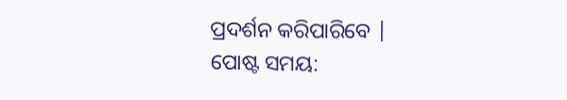ପ୍ରଦର୍ଶନ କରିପାରିବେ |
ପୋଷ୍ଟ ସମୟ: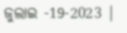ଜୁଲାଇ -19-2023 |